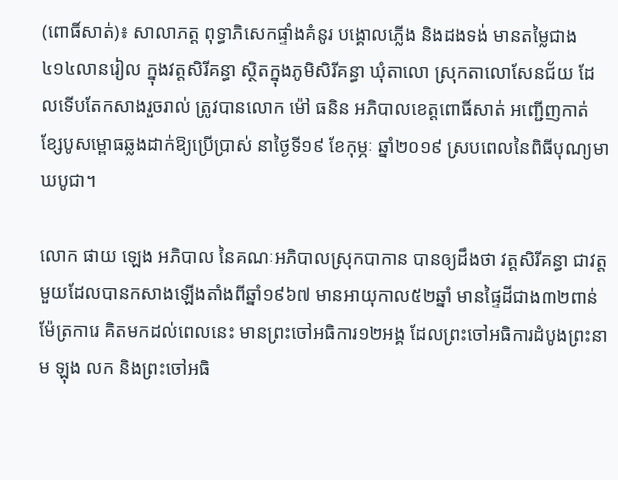(ពោធិ៍សាត់)៖ សាលាភត្ត ពុទ្ធាភិសេកផ្ទាំងគំនូរ បង្គោលភ្លើង និងដងទង់ មានតម្លៃជាង៤១៤លានរៀល ក្នុងវត្តសិរីគន្ធា ស្ថិតក្នុងភូមិសិរីគន្ធា ឃុំតាលោ ស្រុកតាលោសែនជ័យ ដែលទើបតែកសាងរួចរាល់ ត្រូវបានលោក ម៉ៅ ធនិន អភិបាលខេត្តពោធិ៍សាត់ អញ្ជើញកាត់ខ្សែបូសម្ពោធឆ្លងដាក់ឱ្យប្រើប្រាស់ នាថ្ងៃទី១៩ ខែកុម្ភៈ ឆ្នាំ២០១៩ ស្របពេលនៃពិធីបុណ្យមាឃបូជា។

លោក ផាយ ឡេង អភិបាល នៃគណៈអភិបាលស្រុកបាកាន បានឲ្យដឹងថា វត្តសិរីគន្ធា ជាវត្តមួយដែលបានកសាងឡើងតាំងពីឆ្នាំ១៩៦៧ មានអាយុកាល៥២ឆ្នាំ មានផ្ទៃដីជាង៣២ពាន់ម៉ែត្រការេ គិតមកដល់ពេលនេះ មានព្រះចៅអធិការ១២អង្គ ដែលព្រះចៅអធិការដំបូងព្រះនាម ឡុង លក និងព្រះចៅអធិ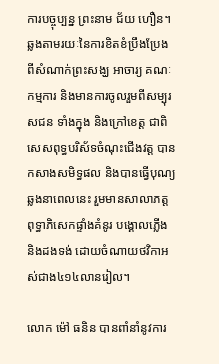ការបច្ចុប្បន្ន ព្រះនាម ជ័យ ហឿន។ ឆ្លងតាមរយៈនៃការខិតខំប្រឹងប្រែង ពីសំណាក់ព្រះសង្ឃ អាចារ្យ គណៈកម្មការ និងមានការចូលរួមពីសម្បុរសជន ទាំងក្នុង និងក្រៅខេត្ត ជាពិសេសពុទ្ធបរិស័ទចំណុះជើងវត្ត បានកសាងសមិទ្ធផល និងបានធ្វើបុណ្យឆ្លងនាពេលនេះ រួមមានសាលាភត្ត ពុទ្ធាភិសេកផ្ទាំងគំនូរ បង្គោលភ្លើង និងដងទង់ ដោយចំណាយថវិកាអស់ជាង៤១៤លានរៀល។

លោក ម៉ៅ ធនិន បានពាំនាំនូវការ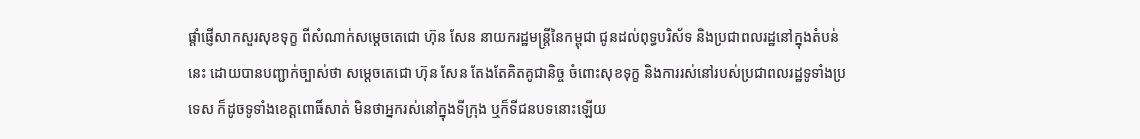ផ្តាំផ្ញើសាកសួរសុខទុក្ខ ពីសំណាក់សម្តេចតេជោ ហ៊ុន សែន នាយករដ្ឋមន្ត្រីនៃកម្ពុជា ជូនដល់ពុទ្ធបរិស័ទ និងប្រជាពលរដ្ឋនៅក្នុងតំបន់នេះ ដោយបានបញ្ជាក់ច្បាស់ថា សម្តេចតេជោ ហ៊ុន សែន តែងតែគិតគូជានិច្ច ចំពោះសុខទុក្ខ និងការរស់នៅរបស់ប្រជាពលរដ្ឋទូទាំងប្រទេស ក៏ដូចទូទាំងខេត្តពោធិ៍សាត់ មិនថាអ្នករស់នៅក្នុងទីក្រុង ឬក៏ទីជនបទនោះឡើយ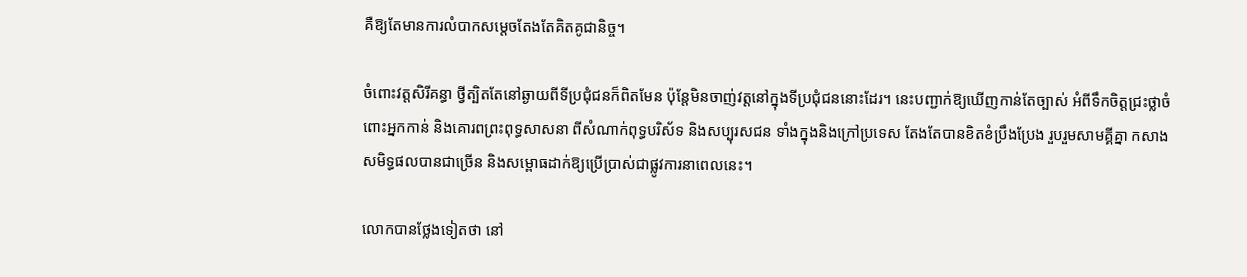គឺឱ្យតែមានការលំបាកសម្តេចតែងតែគិតគូជានិច្ច។

ចំពោះវត្តសិរីគន្ធា ថ្វីត្បិតតែនៅឆ្ងាយពីទីប្រជុំជនក៏ពិតមែន ប៉ុន្តែមិនចាញ់វត្តនៅក្នុងទីប្រជុំជននោះដែរ។ នេះបញ្ជាក់ឱ្យឃើញកាន់តែច្បាស់ អំពីទឹកចិត្តជ្រះថ្លាចំពោះអ្នកកាន់ និងគោរពព្រះពុទ្ធសាសនា ពីសំណាក់ពុទ្ធបរិស័ទ និងសប្បុរសជន ទាំងក្នុងនិងក្រៅប្រទេស តែងតែបានខិតខំប្រឹងប្រែង រួបរួមសាមគ្គីគ្នា កសាងសមិទ្ធផលបានជាច្រើន និងសម្ពោធដាក់ឱ្យប្រើប្រាស់ជាផ្លូវការនាពេលនេះ។

លោកបានថ្លែងទៀតថា នៅ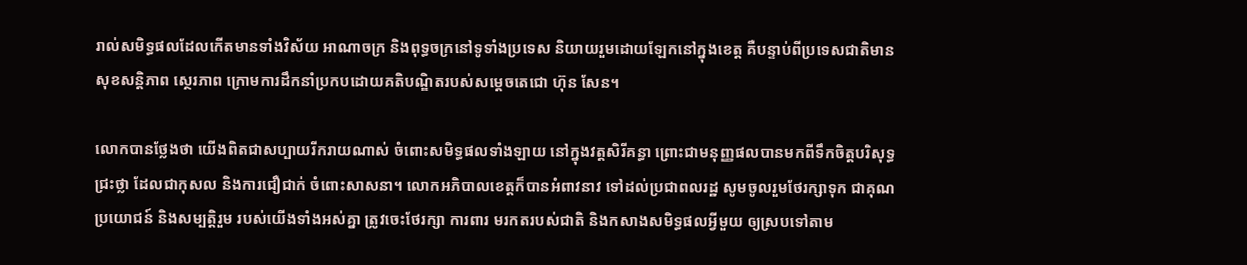រាល់សមិទ្ធផលដែលកើតមានទាំងវិស័យ អាណាចក្រ និងពុទ្ធចក្រនៅទូទាំងប្រទេស និយាយរួមដោយឡែកនៅក្នុងខេត្ត គឺបន្ទាប់ពីប្រទេសជាតិមានសុខសន្តិភាព ស្ថេរភាព ក្រោមការដឹកនាំប្រកបដោយគតិបណ្ឌិតរបស់សម្តេចតេជោ ហ៊ុន សែន។

លោកបានថ្លែងថា យើងពិតជាសប្បាយរីករាយណាស់ ចំពោះសមិទ្ធផលទាំងឡាយ នៅក្នុងវត្តសិរីគន្ធា ព្រោះជាមនុញ្ញផលបានមកពីទឹកចិត្តបរិសុទ្ធជ្រះថ្លា ដែលជាកុសល និងការជឿជាក់ ចំពោះសាសនា។ លោកអភិបាលខេត្តក៏បានអំពាវនាវ ទៅដល់ប្រជាពលរដ្ឋ សូមចូលរួមថែរក្សាទុក ជាគុណប្រយោជន៍ និងសម្បត្តិរួម របស់យើងទាំងអស់គ្នា ត្រូវចេះថែរក្សា ការពារ មរកតរបស់ជាតិ និងកសាងសមិទ្ធផលអ្វីមួយ ឲ្យស្របទៅតាម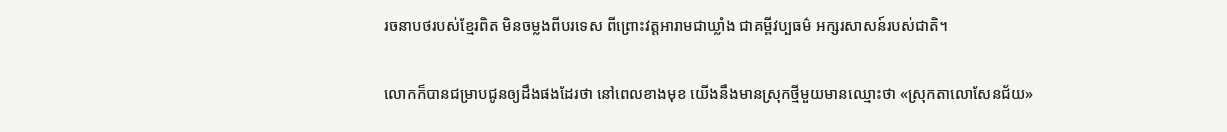រចនាបថរបស់ខ្មែរពិត មិនចម្លងពីបរទេស ពីព្រោះវត្តអារាមជាឃ្លាំង ជាគម្ពីវប្បធម៌ អក្សរសាសន៍របស់ជាតិ។

លោកក៏បានជម្រាបជូនឲ្យដឹងផងដែរថា នៅពេលខាងមុខ យើងនឹងមានស្រុកថ្មីមួយមានឈ្មោះថា «ស្រុកតាលោសែនជ័យ»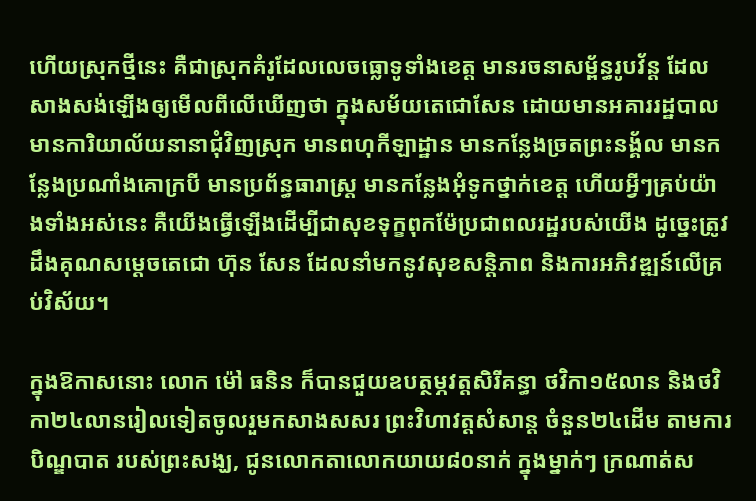ហើយស្រុកថ្មីនេះ គឺជាស្រុកគំរូដែលលេចធ្លោទូទាំងខេត្ត មានរចនាសម្ព័ន្ធរូបវ័ន្ត ដែលសាងសង់ឡើងឲ្យមើលពីលើឃើញថា ក្នុងសម័យតេជោសែន ដោយមានអគាររដ្ឋបាល មានការិយាល័យនានាជុំវិញស្រុក មានពហុកីឡាដ្ឋាន មានកន្លែងច្រតព្រះនង្គ័ល មានកន្លែងប្រណាំងគោក្របី មានប្រព័ន្ធធារាស្ត្រ មានកន្លែងអុំទូកថ្នាក់ខេត្ត ហើយអ្វីៗគ្រប់យ៉ាងទាំងអស់នេះ គឺយើងធ្វើឡើងដើម្បីជាសុខទុក្ខពុកម៉ែប្រជាពលរដ្ឋរបស់យើង ដូច្នេះត្រូវដឹងគុណសម្តេចតេជោ ហ៊ុន សែន ដែលនាំមកនូវសុខសន្តិភាព និងការអភិវឌ្ឍន៍លើគ្រប់វិស័យ។

ក្នុងឱកាសនោះ លោក ម៉ៅ ធនិន ក៏បានជួយឧបត្ថម្ភវត្តសិរីគន្ធា ថវិកា១៥លាន និងថវិកា២៤លានរៀលទៀតចូលរួមកសាងសសរ ព្រះវិហាវត្តសំសាន្ត ចំនួន២៤ដើម តាមការបិណ្ឌបាត របស់ព្រះសង្ឃ, ជូនលោកតាលោកយាយ៨០នាក់ ក្នុងម្នាក់ៗ ក្រណាត់ស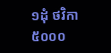១ដុំ ថវិកា៥០០០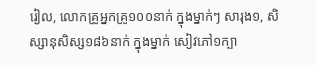រៀល, លោកគ្រូអ្នកគ្រូ១០០នាក់ ក្នុងម្នាក់ៗ សារុង១, សិស្សានុសិស្ស១៨៦នាក់ ក្នុងម្នាក់ សៀវភៅ១ក្បា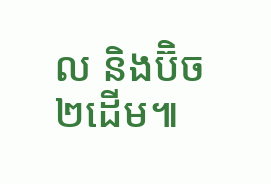ល និងប៊ិច២ដើម៕